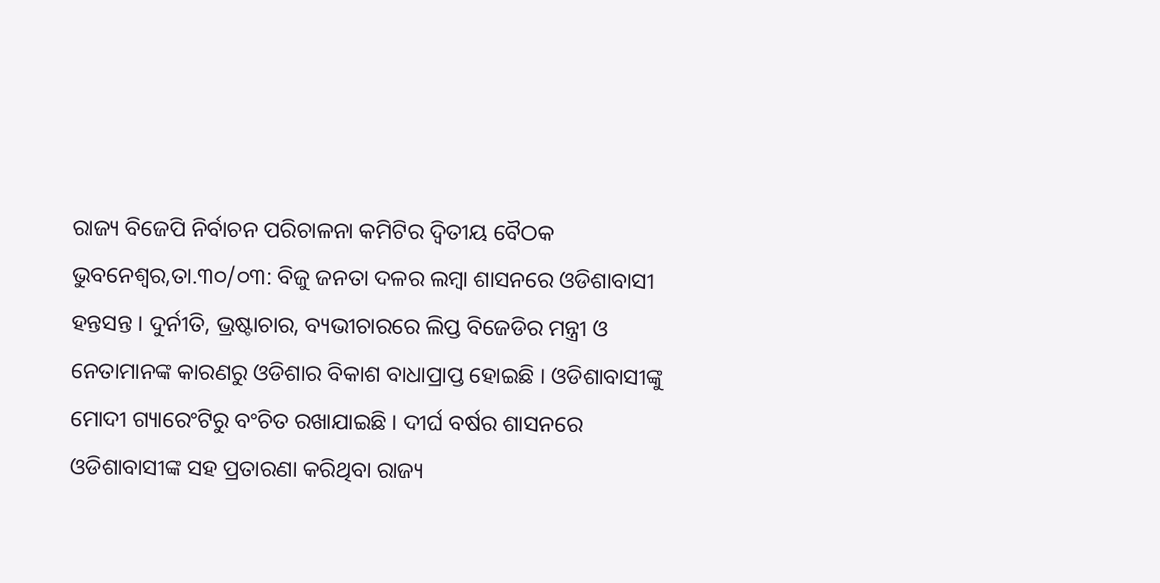ରାଜ୍ୟ ବିଜେପି ନିର୍ବାଚନ ପରିଚାଳନା କମିଟିର ଦ୍ୱିତୀୟ ବୈଠକ
ଭୁବନେଶ୍ୱର,ତା.୩୦/୦୩: ବିଜୁ ଜନତା ଦଳର ଲମ୍ବା ଶାସନରେ ଓଡିଶାବାସୀ ହନ୍ତସନ୍ତ । ଦୁର୍ନୀତି, ଭ୍ରଷ୍ଟାଚାର, ବ୍ୟଭୀଚାରରେ ଲିପ୍ତ ବିଜେଡିର ମନ୍ତ୍ରୀ ଓ ନେତାମାନଙ୍କ କାରଣରୁ ଓଡିଶାର ବିକାଶ ବାଧାପ୍ରାପ୍ତ ହୋଇଛି । ଓଡିଶାବାସୀଙ୍କୁ ମୋଦୀ ଗ୍ୟାରେଂଟିରୁ ବଂଚିତ ରଖାଯାଇଛି । ଦୀର୍ଘ ବର୍ଷର ଶାସନରେ ଓଡିଶାବାସୀଙ୍କ ସହ ପ୍ରତାରଣା କରିଥିବା ରାଜ୍ୟ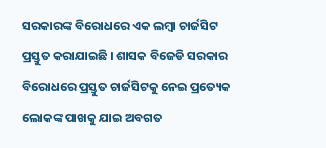ସରକାରଙ୍କ ବିରୋଧରେ ଏକ ଲମ୍ବା ଚାର୍ଜସିଟ ପ୍ରସ୍ତୁତ କରାଯାଇଛି । ଶାସକ ବିଜେଡି ସରକାର ବିରୋଧରେ ପ୍ରସ୍ତୁତ ଚାର୍ଜସିଟକୁ ନେଇ ପ୍ରତ୍ୟେକ ଲୋକଙ୍କ ପାଖକୁ ଯାଇ ଅବଗତ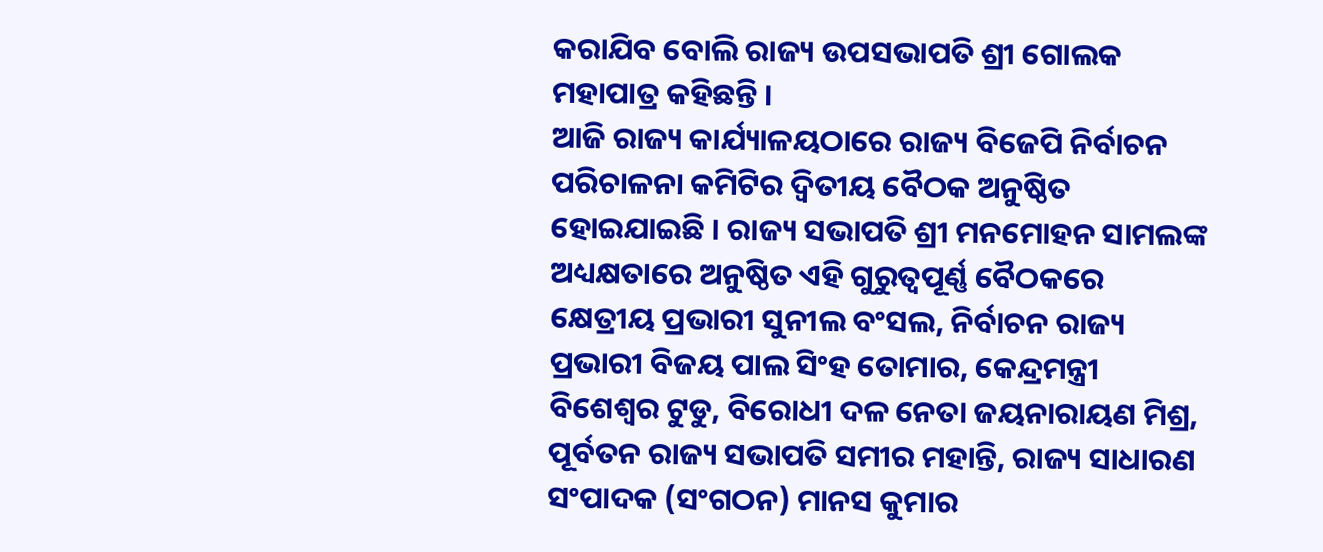କରାଯିବ ବୋଲି ରାଜ୍ୟ ଉପସଭାପତି ଶ୍ରୀ ଗୋଲକ ମହାପାତ୍ର କହିଛନ୍ତି ।
ଆଜି ରାଜ୍ୟ କାର୍ଯ୍ୟାଳୟଠାରେ ରାଜ୍ୟ ବିଜେପି ନିର୍ବାଚନ ପରିଚାଳନା କମିଟିର ଦ୍ୱିତୀୟ ବୈଠକ ଅନୁଷ୍ଠିତ ହୋଇଯାଇଛି । ରାଜ୍ୟ ସଭାପତି ଶ୍ରୀ ମନମୋହନ ସାମଲଙ୍କ ଅଧ୍ୟକ୍ଷତାରେ ଅନୁଷ୍ଠିତ ଏହି ଗୁରୁତ୍ୱପୂର୍ଣ୍ଣ ବୈଠକରେ କ୍ଷେତ୍ରୀୟ ପ୍ରଭାରୀ ସୁନୀଲ ବଂସଲ, ନିର୍ବାଚନ ରାଜ୍ୟ ପ୍ରଭାରୀ ବିଜୟ ପାଲ ସିଂହ ତୋମାର, କେନ୍ଦ୍ରମନ୍ତ୍ରୀ ବିଶେଶ୍ୱର ଟୁଡୁ, ବିରୋଧୀ ଦଳ ନେତା ଜୟନାରାୟଣ ମିଶ୍ର, ପୂର୍ବତନ ରାଜ୍ୟ ସଭାପତି ସମୀର ମହାନ୍ତି, ରାଜ୍ୟ ସାଧାରଣ ସଂପାଦକ (ସଂଗଠନ) ମାନସ କୁମାର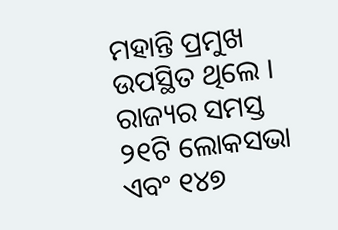ମହାନ୍ତି ପ୍ରମୁଖ ଉପସ୍ଥିତ ଥିଲେ ।
ରାଜ୍ୟର ସମସ୍ତ ୨୧ଟି ଲୋକସଭା ଏବଂ ୧୪୭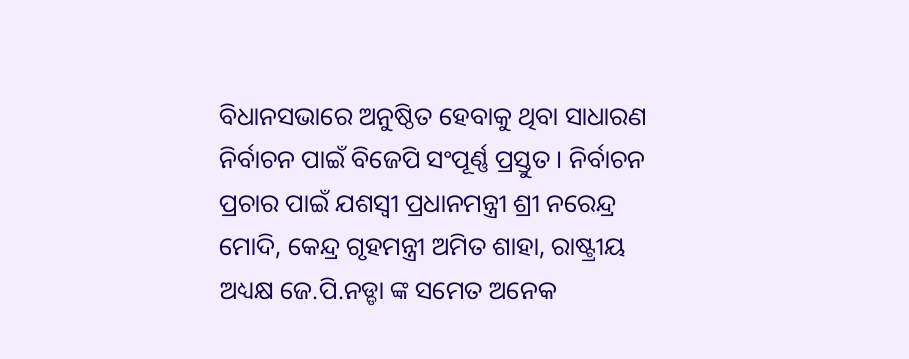ବିଧାନସଭାରେ ଅନୁଷ୍ଠିତ ହେବାକୁ ଥିବା ସାଧାରଣ ନିର୍ବାଚନ ପାଇଁ ବିଜେପି ସଂପୂର୍ଣ୍ଣ ପ୍ରସ୍ତୁତ । ନିର୍ବାଚନ ପ୍ରଚାର ପାଇଁ ଯଶସ୍ୱୀ ପ୍ରଧାନମନ୍ତ୍ରୀ ଶ୍ରୀ ନରେନ୍ଦ୍ର ମୋଦି, କେନ୍ଦ୍ର ଗୃହମନ୍ତ୍ରୀ ଅମିତ ଶାହା, ରାଷ୍ଟ୍ରୀୟ ଅଧ୍ୟକ୍ଷ ଜେ.ପି.ନଡ୍ଡା ଙ୍କ ସମେତ ଅନେକ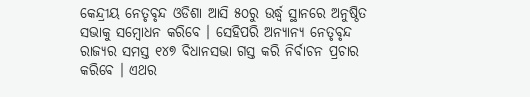କେନ୍ଦ୍ରୀୟ ନେତୃବୃନ୍ଦ ଓଡିଶା ଆସି ୫୦ରୁ ଉର୍ଦ୍ଧ୍ୱ ସ୍ଥାନରେ ଅନୁଷ୍ଠିତ ସଭାକୁ ସମ୍ବୋଧନ କରିବେ । ସେହିପରି ଅନ୍ୟାନ୍ୟ ନେତୃବୃନ୍ଦ ରାଜ୍ୟର ସମସ୍ତ ୧୪୭ ବିଧାନସଭା ଗସ୍ତ କରି ନିର୍ବାଚନ ପ୍ରଚାର କରିବେ । ଏଥର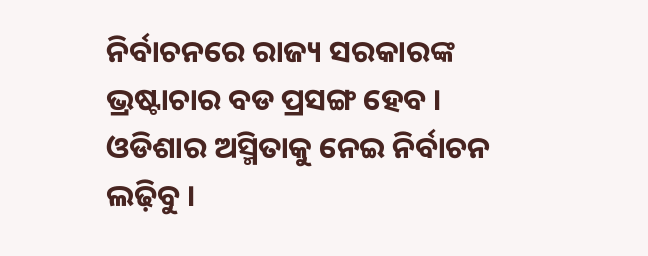ନିର୍ବାଚନରେ ରାଜ୍ୟ ସରକାରଙ୍କ ଭ୍ରଷ୍ଟାଚାର ବଡ ପ୍ରସଙ୍ଗ ହେବ । ଓଡିଶାର ଅସ୍ମିତାକୁ ନେଇ ନିର୍ବାଚନ ଲଢ଼ିବୁ ।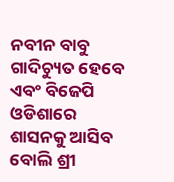ନବୀନ ବାବୁ ଗାଦିଚ୍ୟୁତ ହେବେ ଏବଂ ବିଜେପି ଓଡିଶାରେ ଶାସନକୁ ଆସିବ ବୋଲି ଶ୍ରୀ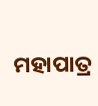ମହାପାତ୍ର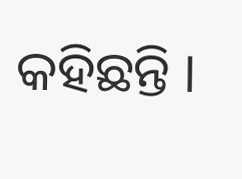କହିଛନ୍ତି ।